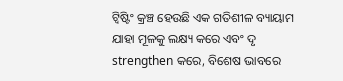ଟ୍ୱିଷ୍ଟିଂ କ୍ରଞ୍ଚ ହେଉଛି ଏକ ଗତିଶୀଳ ବ୍ୟାୟାମ ଯାହା ମୂଳକୁ ଲକ୍ଷ୍ୟ କରେ ଏବଂ ଦୃ strengthen କରେ, ବିଶେଷ ଭାବରେ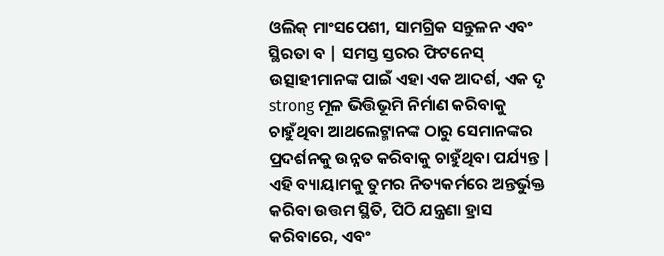ଓଲିକ୍ ମାଂସପେଶୀ, ସାମଗ୍ରିକ ସନ୍ତୁଳନ ଏବଂ ସ୍ଥିରତା ବ | ସମସ୍ତ ସ୍ତରର ଫିଟନେସ୍ ଉତ୍ସାହୀମାନଙ୍କ ପାଇଁ ଏହା ଏକ ଆଦର୍ଶ, ଏକ ଦୃ strong ମୂଳ ଭିତ୍ତିଭୂମି ନିର୍ମାଣ କରିବାକୁ ଚାହୁଁଥିବା ଆଥଲେଟ୍ମାନଙ୍କ ଠାରୁ ସେମାନଙ୍କର ପ୍ରଦର୍ଶନକୁ ଉନ୍ନତ କରିବାକୁ ଚାହୁଁଥିବା ପର୍ଯ୍ୟନ୍ତ | ଏହି ବ୍ୟାୟାମକୁ ତୁମର ନିତ୍ୟକର୍ମରେ ଅନ୍ତର୍ଭୁକ୍ତ କରିବା ଉତ୍ତମ ସ୍ଥିତି, ପିଠି ଯନ୍ତ୍ରଣା ହ୍ରାସ କରିବାରେ, ଏବଂ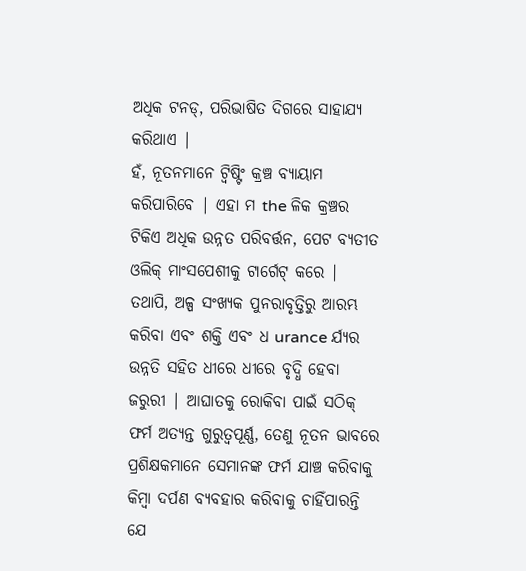ଅଧିକ ଟନଡ୍, ପରିଭାଷିତ ଦିଗରେ ସାହାଯ୍ୟ କରିଥାଏ |
ହଁ, ନୂତନମାନେ ଟ୍ୱିଷ୍ଟିଂ କ୍ରଞ୍ଚ ବ୍ୟାୟାମ କରିପାରିବେ | ଏହା ମ the ଳିକ କ୍ରଞ୍ଚର ଟିକିଏ ଅଧିକ ଉନ୍ନତ ପରିବର୍ତ୍ତନ, ପେଟ ବ୍ୟତୀତ ଓଲିକ୍ ମାଂସପେଶୀକୁ ଟାର୍ଗେଟ୍ କରେ | ତଥାପି, ଅଳ୍ପ ସଂଖ୍ୟକ ପୁନରାବୃତ୍ତିରୁ ଆରମ୍ଭ କରିବା ଏବଂ ଶକ୍ତି ଏବଂ ଧ urance ର୍ଯ୍ୟର ଉନ୍ନତି ସହିତ ଧୀରେ ଧୀରେ ବୃଦ୍ଧି ହେବା ଜରୁରୀ | ଆଘାତକୁ ରୋକିବା ପାଇଁ ସଠିକ୍ ଫର୍ମ ଅତ୍ୟନ୍ତ ଗୁରୁତ୍ୱପୂର୍ଣ୍ଣ, ତେଣୁ ନୂତନ ଭାବରେ ପ୍ରଶିକ୍ଷକମାନେ ସେମାନଙ୍କ ଫର୍ମ ଯାଞ୍ଚ କରିବାକୁ କିମ୍ବା ଦର୍ପଣ ବ୍ୟବହାର କରିବାକୁ ଚାହିଁପାରନ୍ତି ଯେ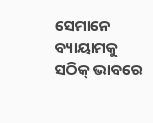ସେମାନେ ବ୍ୟାୟାମକୁ ସଠିକ୍ ଭାବରେ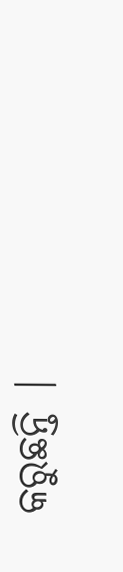କରୁଛନ୍ତି |